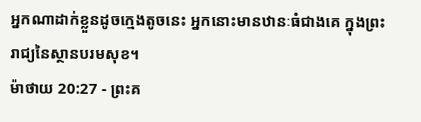អ្នកណាដាក់ខ្លួនដូចក្មេងតូចនេះ អ្នកនោះមានឋានៈធំជាងគេ ក្នុងព្រះរាជ្យនៃស្ថានបរមសុខ។
ម៉ាថាយ 20:27 - ព្រះគ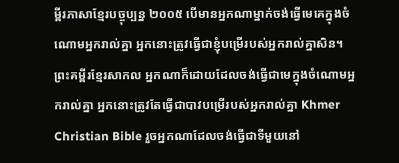ម្ពីរភាសាខ្មែរបច្ចុប្បន្ន ២០០៥ បើមានអ្នកណាម្នាក់ចង់ធ្វើមេគេក្នុងចំណោមអ្នករាល់គ្នា អ្នកនោះត្រូវធ្វើជាខ្ញុំបម្រើរបស់អ្នករាល់គ្នាសិន។ ព្រះគម្ពីរខ្មែរសាកល អ្នកណាក៏ដោយដែលចង់ធ្វើជាមេក្នុងចំណោមអ្នករាល់គ្នា អ្នកនោះត្រូវតែធ្វើជាបាវបម្រើរបស់អ្នករាល់គ្នា Khmer Christian Bible រួចអ្នកណាដែលចង់ធ្វើជាទីមួយនៅ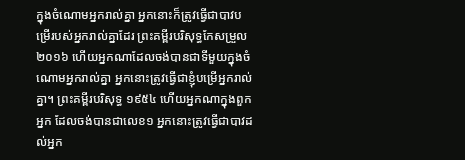ក្នុងចំណោមអ្នករាល់គ្នា អ្នកនោះក៏ត្រូវធ្វើជាបាវបម្រើរបស់អ្នករាល់គ្នាដែរ ព្រះគម្ពីរបរិសុទ្ធកែសម្រួល ២០១៦ ហើយអ្នកណាដែលចង់បានជាទីមួយក្នុងចំណោមអ្នករាល់គ្នា អ្នកនោះត្រូវធ្វើជាខ្ញុំបម្រើអ្នករាល់គ្នា។ ព្រះគម្ពីរបរិសុទ្ធ ១៩៥៤ ហើយអ្នកណាក្នុងពួកអ្នក ដែលចង់បានជាលេខ១ អ្នកនោះត្រូវធ្វើជាបាវដល់អ្នក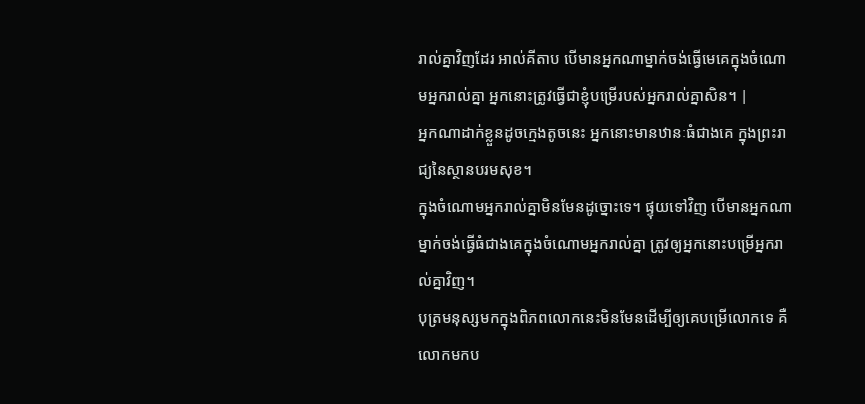រាល់គ្នាវិញដែរ អាល់គីតាប បើមានអ្នកណាម្នាក់ចង់ធ្វើមេគេក្នុងចំណោមអ្នករាល់គ្នា អ្នកនោះត្រូវធ្វើជាខ្ញុំបម្រើរបស់អ្នករាល់គ្នាសិន។ |
អ្នកណាដាក់ខ្លួនដូចក្មេងតូចនេះ អ្នកនោះមានឋានៈធំជាងគេ ក្នុងព្រះរាជ្យនៃស្ថានបរមសុខ។
ក្នុងចំណោមអ្នករាល់គ្នាមិនមែនដូច្នោះទេ។ ផ្ទុយទៅវិញ បើមានអ្នកណាម្នាក់ចង់ធ្វើធំជាងគេក្នុងចំណោមអ្នករាល់គ្នា ត្រូវឲ្យអ្នកនោះបម្រើអ្នករាល់គ្នាវិញ។
បុត្រមនុស្សមកក្នុងពិភពលោកនេះមិនមែនដើម្បីឲ្យគេបម្រើលោកទេ គឺលោកមកប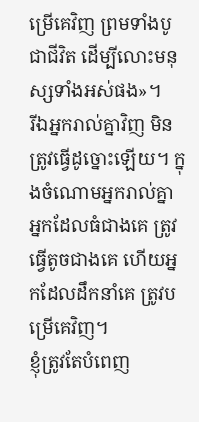ម្រើគេវិញ ព្រមទាំងបូជាជីវិត ដើម្បីលោះមនុស្សទាំងអស់ផង»។
រីឯអ្នករាល់គ្នាវិញ មិនត្រូវធ្វើដូច្នោះឡើយ។ ក្នុងចំណោមអ្នករាល់គ្នា អ្នកដែលធំជាងគេ ត្រូវធ្វើតូចជាងគេ ហើយអ្នកដែលដឹកនាំគេ ត្រូវបម្រើគេវិញ។
ខ្ញុំត្រូវតែបំពេញ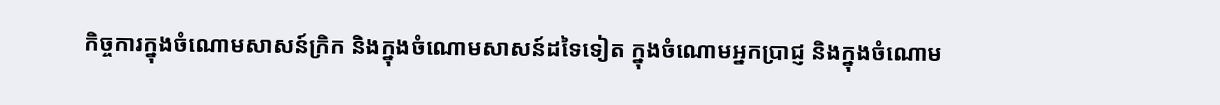កិច្ចការក្នុងចំណោមសាសន៍ក្រិក និងក្នុងចំណោមសាសន៍ដទៃទៀត ក្នុងចំណោមអ្នកប្រាជ្ញ និងក្នុងចំណោម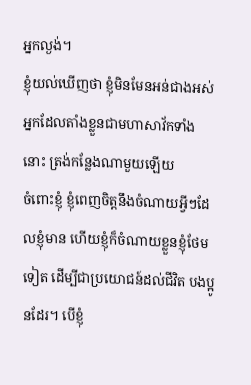អ្នកល្ងង់។
ខ្ញុំយល់ឃើញថា ខ្ញុំមិនមែនអន់ជាងអស់អ្នកដែលតាំងខ្លួនជាមហាសាវ័កទាំងនោះ ត្រង់កន្លែងណាមួយឡើយ
ចំពោះខ្ញុំ ខ្ញុំពេញចិត្តនឹងចំណាយអ្វីៗដែលខ្ញុំមាន ហើយខ្ញុំក៏ចំណាយខ្លួនខ្ញុំថែមទៀត ដើម្បីជាប្រយោជន៍ដល់ជីវិត បងប្អូនដែរ។ បើខ្ញុំ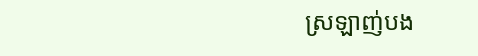ស្រឡាញ់បង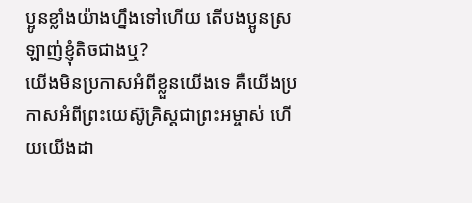ប្អូនខ្លាំងយ៉ាងហ្នឹងទៅហើយ តើបងប្អូនស្រឡាញ់ខ្ញុំតិចជាងឬ?
យើងមិនប្រកាសអំពីខ្លួនយើងទេ គឺយើងប្រកាសអំពីព្រះយេស៊ូគ្រិស្តជាព្រះអម្ចាស់ ហើយយើងដា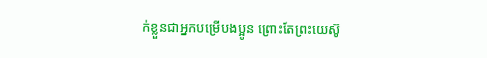ក់ខ្លួនជាអ្នកបម្រើបងប្អូន ព្រោះតែព្រះយេស៊ូ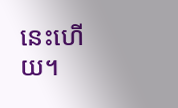នេះហើយ។